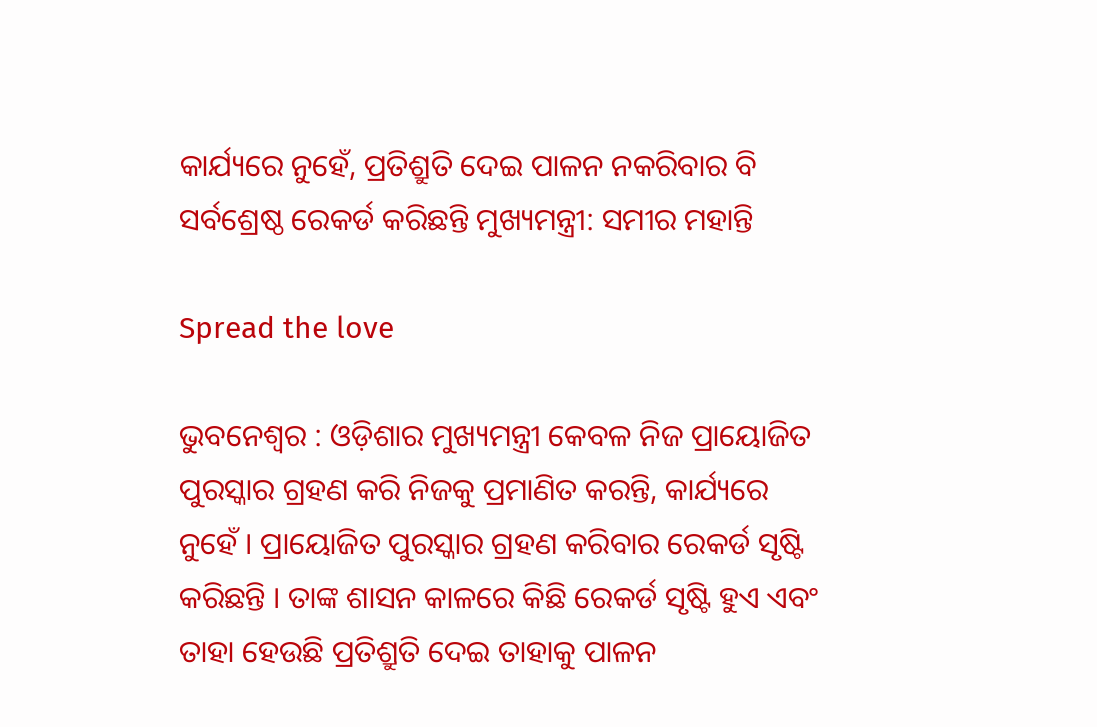କାର୍ଯ୍ୟରେ ନୁହେଁ, ପ୍ରତିଶ୍ରୁତି ଦେଇ ପାଳନ ନକରିବାର ବି ସର୍ବଶ୍ରେଷ୍ଠ ରେକର୍ଡ କରିଛନ୍ତି ମୁଖ୍ୟମନ୍ତ୍ରୀ: ସମୀର ମହାନ୍ତି

Spread the love

ଭୁବନେଶ୍ୱର : ଓଡ଼ିଶାର ମୁଖ୍ୟମନ୍ତ୍ରୀ କେବଳ ନିଜ ପ୍ରାୟୋଜିତ ପୁରସ୍କାର ଗ୍ରହଣ କରି ନିଜକୁ ପ୍ରମାଣିତ କରନ୍ତି, କାର୍ଯ୍ୟରେ ନୁହେଁ । ପ୍ରାୟୋଜିତ ପୁରସ୍କାର ଗ୍ରହଣ କରିବାର ରେକର୍ଡ ସୃଷ୍ଟି କରିଛନ୍ତି । ତାଙ୍କ ଶାସନ କାଳରେ କିଛି ରେକର୍ଡ ସୃଷ୍ଟି ହୁଏ ଏବଂ ତାହା ହେଉଛି ପ୍ରତିଶ୍ରୁତି ଦେଇ ତାହାକୁ ପାଳନ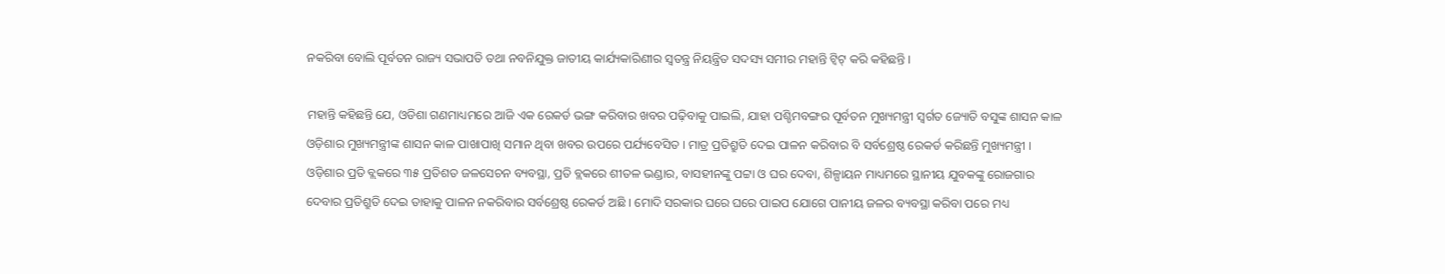ନକରିବା ବୋଲି ପୂର୍ବତନ ରାଜ୍ୟ ସଭାପତି ତଥା ନବନିଯୁକ୍ତ ଜାତୀୟ କାର୍ଯ୍ୟକାରିଣୀର ସ୍ୱତନ୍ତ୍ର ନିୟନ୍ତ୍ରିତ ସଦସ୍ୟ ସମୀର ମହାନ୍ତି ଟ୍ୱିଟ୍ କରି କହିଛନ୍ତି ।

ମହାନ୍ତି କହିଛନ୍ତି ଯେ, ଓଡିଶା ଗଣମାଧ୍ୟମରେ ଆଜି ଏକ ରେକର୍ଡ ଭଙ୍ଗ କରିବାର ଖବର ପଢ଼ିବାକୁ ପାଇଲି, ଯାହା ପଶ୍ଚିମବଙ୍ଗର ପୂର୍ବତନ ମୁଖ୍ୟମନ୍ତ୍ରୀ ସ୍ୱର୍ଗତ ଜ୍ୟୋତି ବସୁଙ୍କ ଶାସନ କାଳ ଓଡ଼ିଶାର ମୁଖ୍ୟମନ୍ତ୍ରୀଙ୍କ ଶାସନ କାଳ ପାଖାପାଖି ସମାନ ଥିବା ଖବର ଉପରେ ପର୍ଯ୍ୟବେସିତ । ମାତ୍ର ପ୍ରତିଶ୍ରୁତି ଦେଇ ପାଳନ କରିବାର ବି ସର୍ବଶ୍ରେଷ୍ଠ ରେକର୍ଡ କରିଛନ୍ତି ମୁଖ୍ୟମନ୍ତ୍ରୀ । ଓଡ଼ିଶାର ପ୍ରତି ବ୍ଲକରେ ୩୫ ପ୍ରତିଶତ ଜଳସେଚନ ବ୍ୟବସ୍ଥା, ପ୍ରତି ବ୍ଲକରେ ଶୀତଳ ଭଣ୍ଡାର, ବାସହୀନଙ୍କୁ ପଟ୍ଟା ଓ ଘର ଦେବା, ଶିଳ୍ପାୟନ ମାଧ୍ୟମରେ ସ୍ଥାନୀୟ ଯୁବକଙ୍କୁ ରୋଜଗାର ଦେବାର ପ୍ରତିଶ୍ରୁତି ଦେଇ ତାହାକୁ ପାଳନ ନକରିବାର ସର୍ବଶ୍ରେଷ୍ଠ ରେକର୍ଡ ଅଛି । ମୋଦି ସରକାର ଘରେ ଘରେ ପାଇପ ଯୋଗେ ପାନୀୟ ଜଳର ବ୍ୟବସ୍ଥା କରିବା ପରେ ମଧ୍ୟ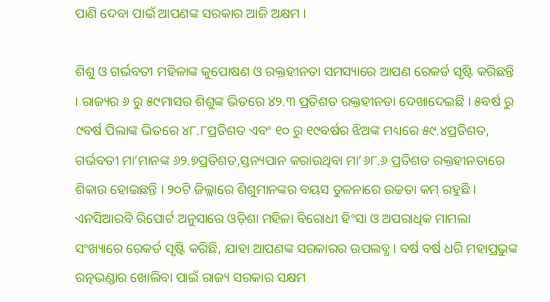ପାଣି ଦେବା ପାଇଁ ଆପଣଙ୍କ ସରକାର ଆଜି ଅକ୍ଷମ ।

ଶିଶୁ ଓ ଗର୍ଭବତୀ ମହିଳାଙ୍କ କୁପୋଷଣ ଓ ରକ୍ତହୀନତା ସମସ୍ୟାରେ ଆପଣ ରେକର୍ଡ ସୃଷ୍ଟି କରିଛନ୍ତି । ରାଜ୍ୟର ୬ ରୁ ୫୯ମାସର ଶିଶୁଙ୍କ ଭିତରେ ୪୨.୩ ପ୍ରତିଶତ ରକ୍ତହୀନତା ଦେଖାଦେଇଛି । ୫ବର୍ଷ ରୁ ୯ବର୍ଷ ପିଲାଙ୍କ ଭିତରେ ୪୮.୮ପ୍ରତିଶତ ଏବଂ ୧୦ ରୁ ୧୯ବର୍ଷର ଝିଅଙ୍କ ମଧ୍ୟରେ ୫୯.୪ପ୍ରତିଶତ, ଗର୍ଭବତୀ ମା’ମାନଙ୍କ ୬୨.୭ପ୍ରତିଶତ,ସ୍ତନ୍ୟପାନ କରାଉଥିବା ମା’୬୮.୬ ପ୍ରତିଶତ ରକ୍ତହୀନତାରେ ଶିକାର ହୋଇଛନ୍ତି । ୨୦ଟି ଜିଲ୍ଲାରେ ଶିଶୁମାନଙ୍କର ବୟସ ତୁଳନାରେ ଉଚ୍ଚତା କମ୍ ରହୁଛି । ଏନସିଆରବି ରିପୋର୍ଟ ଅନୁସାରେ ଓଡ଼ିଶା ମହିଳା ବିରୋଧୀ ହିଂସା ଓ ଅପରାଧିକ ମାମଲା ସଂଖ୍ୟାରେ ରେକର୍ଡ ସୃଷ୍ଟି କରିଛି, ଯାହା ଆପଣଙ୍କ ସରକାରର ଉପଲବ୍ଧ । ବର୍ଷ ବର୍ଷ ଧରି ମହାପ୍ରଭୁଙ୍କ ରତ୍ନଭଣ୍ଡାର ଖୋଲିବା ପାଇଁ ରାଜ୍ୟ ସରକାର ସକ୍ଷମ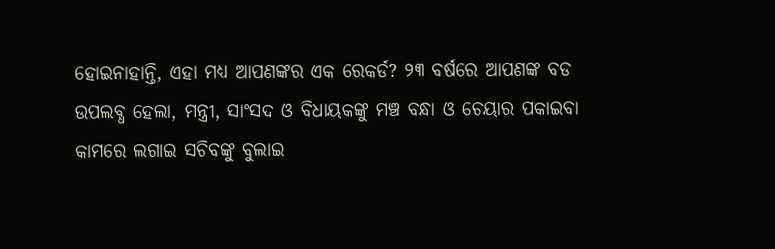ହୋଇନାହାନ୍ତି, ଏହା ମଧ୍ୟ ଆପଣଙ୍କର ଏକ ରେକର୍ଡ? ୨୩ ବର୍ଷରେ ଆପଣଙ୍କ ବଡ ଉପଲବ୍ଧ ହେଲା, ମନ୍ତ୍ରୀ, ସାଂସଦ ଓ ବିଧାୟକଙ୍କୁ ମଞ୍ଚ ବନ୍ଧା ଓ ଚେୟାର ପକାଇବା କାମରେ ଲଗାଇ ସଚିବଙ୍କୁ ବୁଲାଇ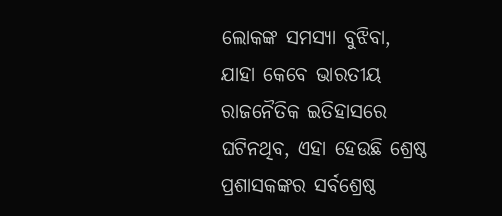ଲୋକଙ୍କ ସମସ୍ୟା ବୁଝିବା, ଯାହା କେବେ ଭାରତୀୟ ରାଜନୈତିକ ଇତିହାସରେ ଘଟିନଥିବ, ଏହା ହେଉଛି ଶ୍ରେଷ୍ଠ ପ୍ରଶାସକଙ୍କର ସର୍ବଶ୍ରେଷ୍ଠ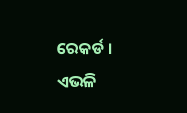ରେକର୍ଡ । ଏଭଳି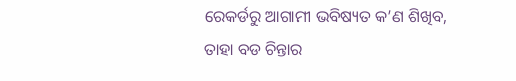ରେକର୍ଡରୁ ଆଗାମୀ ଭବିଷ୍ୟତ କ’ଣ ଶିଖିବ, ତାହା ବଡ ଚିନ୍ତାର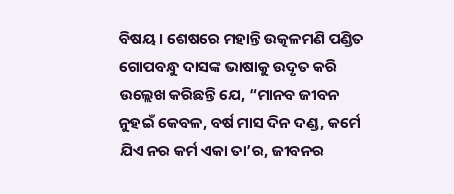ବିଷୟ । ଶେଷରେ ମହାନ୍ତି ଉତ୍କଳମଣି ପଣ୍ଡିତ ଗୋପବନ୍ଧୁ ଦାସଙ୍କ ଭାଷାକୁ ଉଦୃତ କରି ଉଲ୍ଲେଖ କରିଛନ୍ତି ଯେ, “ମାନବ ଜୀବନ ନୁହଇଁ କେବଳ, ବର୍ଷ ମାସ ଦିନ ଦଣ୍ଡ, କର୍ମେ ଯିଏ ନର କର୍ମ ଏକା ତା’ର, ଜୀବନର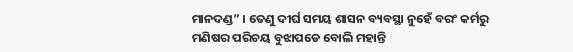ମାନଦଣ୍ଡ” । ତେଣୁ ଦୀର୍ଘ ସମୟ ଶାସନ ବ୍ୟବସ୍ଥା ନୁହେଁ ବରଂ କର୍ମରୁ ମଣିଷର ପରିଚୟ ବୁଝାପଡେ ବୋଲି ମହାନ୍ତି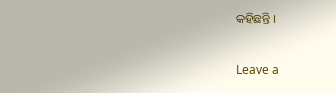କହିଛନ୍ତି ।

Leave a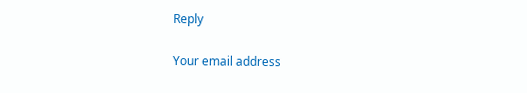Reply

Your email address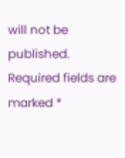will not be published. Required fields are marked *